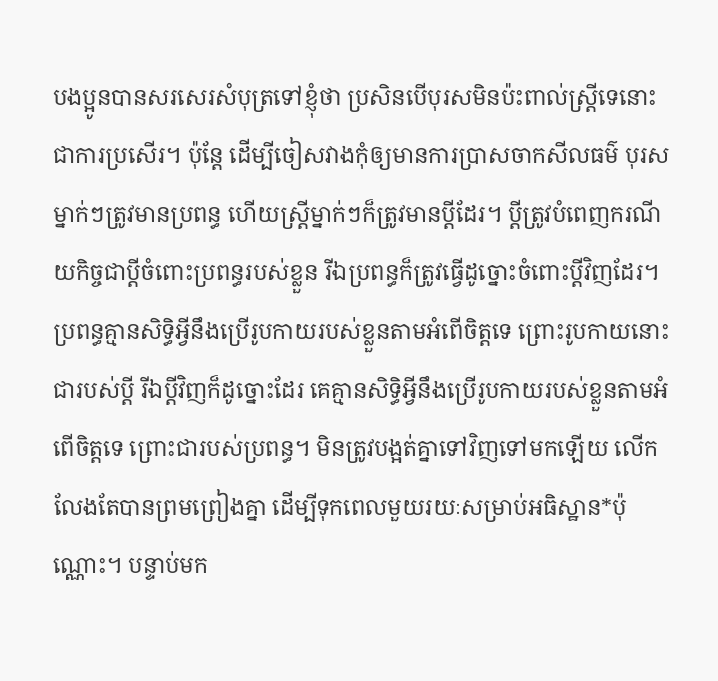បងប្អូនបានសរសេរសំបុត្រទៅខ្ញុំថា ប្រសិនបើបុរសមិនប៉ះពាល់ស្ត្រីទេនោះជាការប្រសើរ។ ប៉ុន្តែ ដើម្បីចៀសវាងកុំឲ្យមានការប្រាសចាកសីលធម៌ បុរសម្នាក់ៗត្រូវមានប្រពន្ធ ហើយស្ត្រីម្នាក់ៗក៏ត្រូវមានប្ដីដែរ។ ប្ដីត្រូវបំពេញករណីយកិច្ចជាប្ដីចំពោះប្រពន្ធរបស់ខ្លួន រីឯប្រពន្ធក៏ត្រូវធ្វើដូច្នោះចំពោះប្ដីវិញដែរ។ ប្រពន្ធគ្មានសិទ្ធិអ្វីនឹងប្រើរូបកាយរបស់ខ្លួនតាមអំពើចិត្តទេ ព្រោះរូបកាយនោះជារបស់ប្ដី រីឯប្ដីវិញក៏ដូច្នោះដែរ គេគ្មានសិទ្ធិអ្វីនឹងប្រើរូបកាយរបស់ខ្លួនតាមអំពើចិត្តទេ ព្រោះជារបស់ប្រពន្ធ។ មិនត្រូវបង្អត់គ្នាទៅវិញទៅមកឡើយ លើកលែងតែបានព្រមព្រៀងគ្នា ដើម្បីទុកពេលមួយរយៈសម្រាប់អធិស្ឋាន*ប៉ុណ្ណោះ។ បន្ទាប់មក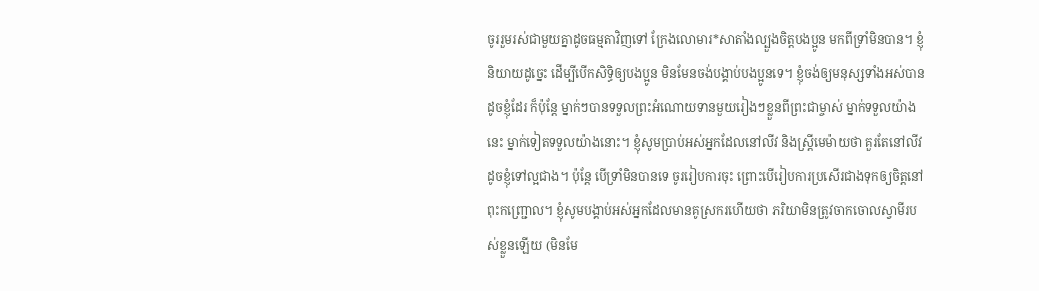ចូររួមរស់ជាមួយគ្នាដូចធម្មតាវិញទៅ ក្រែងលោមារ*សាតាំងល្បួងចិត្តបងប្អូន មកពីទ្រាំមិនបាន។ ខ្ញុំនិយាយដូច្នេះ ដើម្បីបើកសិទ្ធិឲ្យបងប្អូន មិនមែនចង់បង្គាប់បងប្អូនទេ។ ខ្ញុំចង់ឲ្យមនុស្សទាំងអស់បានដូចខ្ញុំដែរ ក៏ប៉ុន្តែ ម្នាក់ៗបានទទួលព្រះអំណោយទានមួយរៀងៗខ្លួនពីព្រះជាម្ចាស់ ម្នាក់ទទួលយ៉ាងនេះ ម្នាក់ទៀតទទួលយ៉ាងនោះ។ ខ្ញុំសូមប្រាប់អស់អ្នកដែលនៅលីវ និងស្ត្រីមេម៉ាយថា គួរតែនៅលីវដូចខ្ញុំទៅល្អជាង។ ប៉ុន្តែ បើទ្រាំមិនបានទេ ចូររៀបការចុះ ព្រោះបើរៀបការប្រសើរជាងទុកឲ្យចិត្តនៅពុះកញ្ជ្រោល។ ខ្ញុំសូមបង្គាប់អស់អ្នកដែលមានគូស្រករហើយថា ភរិយាមិនត្រូវចាកចោលស្វាមីរបស់ខ្លួនឡើយ (មិនមែ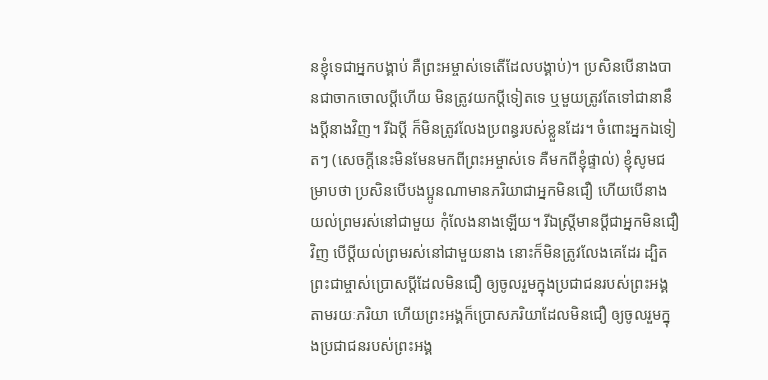នខ្ញុំទេជាអ្នកបង្គាប់ គឺព្រះអម្ចាស់ទេតើដែលបង្គាប់)។ ប្រសិនបើនាងបានជាចាកចោលប្ដីហើយ មិនត្រូវយកប្ដីទៀតទេ ឬមួយត្រូវតែទៅជានានឹងប្ដីនាងវិញ។ រីឯប្ដី ក៏មិនត្រូវលែងប្រពន្ធរបស់ខ្លួនដែរ។ ចំពោះអ្នកឯទៀតៗ (សេចក្ដីនេះមិនមែនមកពីព្រះអម្ចាស់ទេ គឺមកពីខ្ញុំផ្ទាល់) ខ្ញុំសូមជម្រាបថា ប្រសិនបើបងប្អូនណាមានភរិយាជាអ្នកមិនជឿ ហើយបើនាងយល់ព្រមរស់នៅជាមួយ កុំលែងនាងឡើយ។ រីឯស្ត្រីមានប្ដីជាអ្នកមិនជឿវិញ បើប្ដីយល់ព្រមរស់នៅជាមួយនាង នោះក៏មិនត្រូវលែងគេដែរ ដ្បិតព្រះជាម្ចាស់ប្រោសប្ដីដែលមិនជឿ ឲ្យចូលរួមក្នុងប្រជាជនរបស់ព្រះអង្គតាមរយៈភរិយា ហើយព្រះអង្គក៏ប្រោសភរិយាដែលមិនជឿ ឲ្យចូលរួមក្នុងប្រជាជនរបស់ព្រះអង្គ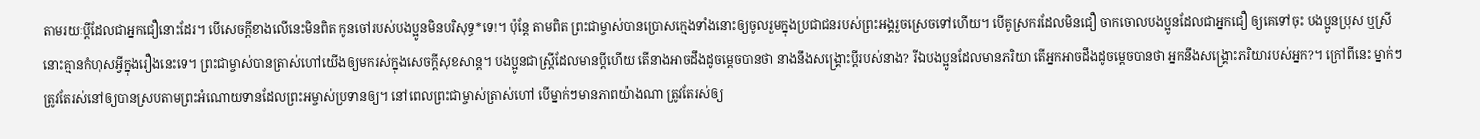តាមរយៈប្ដីដែលជាអ្នកជឿនោះដែរ។ បើសេចក្ដីខាងលើនេះមិនពិត កូនចៅរបស់បងប្អូនមិនបរិសុទ្ធ*ទេ!។ ប៉ុន្តែ តាមពិត ព្រះជាម្ចាស់បានប្រោសក្មេងទាំងនោះឲ្យចូលរួមក្នុងប្រជាជនរបស់ព្រះអង្គរួចស្រេចទៅហើយ។ បើគូស្រករដែលមិនជឿ ចាកចោលបងប្អូនដែលជាអ្នកជឿ ឲ្យគេទៅចុះ បងប្អូនប្រុស ឬស្រីនោះគ្មានកំហុសអ្វីក្នុងរឿងនេះទេ។ ព្រះជាម្ចាស់បានត្រាស់ហៅយើងឲ្យមករស់ក្នុងសេចក្ដីសុខសាន្ត។ បងប្អូនជាស្ត្រីដែលមានប្ដីហើយ តើនាងអាចដឹងដូចម្ដេចបានថា នាងនឹងសង្គ្រោះប្ដីរបស់នាង? រីឯបងប្អូនដែលមានភរិយា តើអ្នកអាចដឹងដូចម្ដេចបានថា អ្នកនឹងសង្គ្រោះភរិយារបស់អ្នក?។ ក្រៅពីនេះ ម្នាក់ៗត្រូវតែរស់នៅឲ្យបានស្របតាមព្រះអំណោយទានដែលព្រះអម្ចាស់ប្រទានឲ្យ។ នៅពេលព្រះជាម្ចាស់ត្រាស់ហៅ បើម្នាក់ៗមានភាពយ៉ាងណា ត្រូវតែរស់ឲ្យ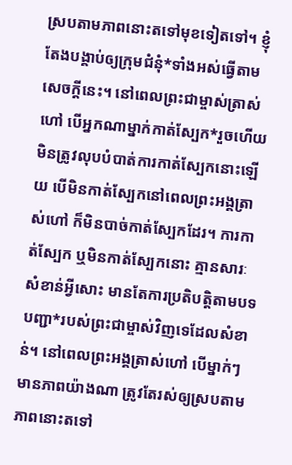ស្របតាមភាពនោះតទៅមុខទៀតទៅ។ ខ្ញុំតែងបង្គាប់ឲ្យក្រុមជំនុំ*ទាំងអស់ធ្វើតាមសេចក្ដីនេះ។ នៅពេលព្រះជាម្ចាស់ត្រាស់ហៅ បើអ្នកណាម្នាក់កាត់ស្បែក*រួចហើយ មិនត្រូវលុបបំបាត់ការកាត់ស្បែកនោះឡើយ បើមិនកាត់ស្បែកនៅពេលព្រះអង្គត្រាស់ហៅ ក៏មិនបាច់កាត់ស្បែកដែរ។ ការកាត់ស្បែក ឬមិនកាត់ស្បែកនោះ គ្មានសារៈសំខាន់អ្វីសោះ មានតែការប្រតិបត្តិតាមបទបញ្ជា*របស់ព្រះជាម្ចាស់វិញទេដែលសំខាន់។ នៅពេលព្រះអង្គត្រាស់ហៅ បើម្នាក់ៗមានភាពយ៉ាងណា ត្រូវតែរស់ឲ្យស្របតាមភាពនោះតទៅ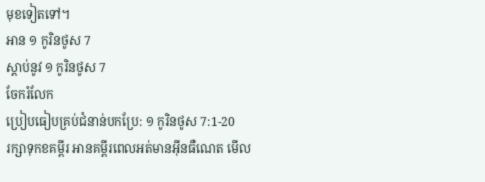មុខទៀតទៅ។
អាន ១ កូរិនថូស 7
ស្ដាប់នូវ ១ កូរិនថូស 7
ចែករំលែក
ប្រៀបធៀបគ្រប់ជំនាន់បកប្រែ: ១ កូរិនថូស 7:1-20
រក្សាទុកខគម្ពីរ អានគម្ពីរពេលអត់មានអ៊ីនធឺណេត មើល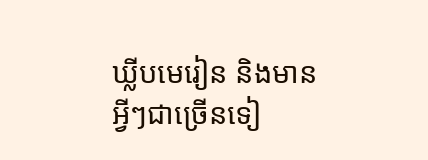ឃ្លីបមេរៀន និងមានអ្វីៗជាច្រើនទៀ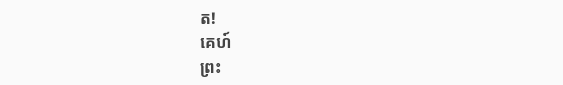ត!
គេហ៍
ព្រះ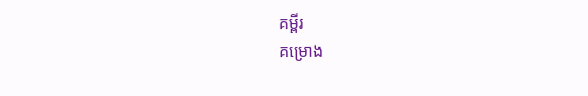គម្ពីរ
គម្រោង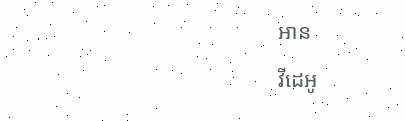អាន
វីដេអូ